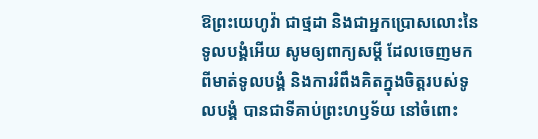ឱព្រះយេហូវ៉ា ជាថ្មដា និងជាអ្នកប្រោសលោះនៃ ទូលបង្គំអើយ សូមឲ្យពាក្យសម្ដី ដែលចេញមកពីមាត់ទូលបង្គំ និងការរំពឹងគិតក្នុងចិត្តរបស់ទូលបង្គំ បានជាទីគាប់ព្រះហឫទ័យ នៅចំពោះ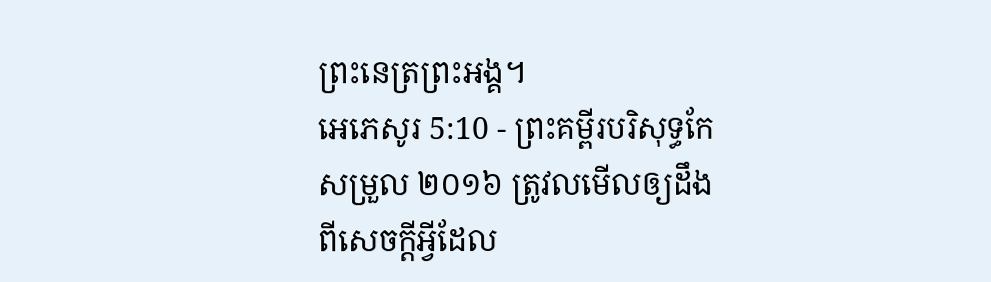ព្រះនេត្រព្រះអង្គ។
អេភេសូរ 5:10 - ព្រះគម្ពីរបរិសុទ្ធកែសម្រួល ២០១៦ ត្រូវលមើលឲ្យដឹងពីសេចក្តីអ្វីដែល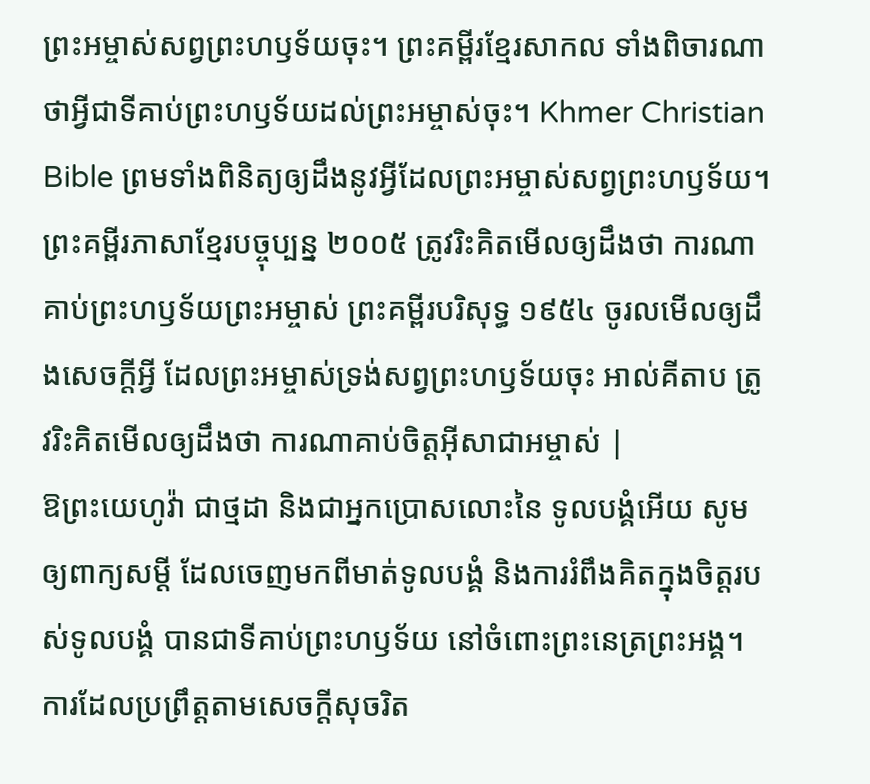ព្រះអម្ចាស់សព្វព្រះហឫទ័យចុះ។ ព្រះគម្ពីរខ្មែរសាកល ទាំងពិចារណាថាអ្វីជាទីគាប់ព្រះហឫទ័យដល់ព្រះអម្ចាស់ចុះ។ Khmer Christian Bible ព្រមទាំងពិនិត្យឲ្យដឹងនូវអ្វីដែលព្រះអម្ចាស់សព្វព្រះហឫទ័យ។ ព្រះគម្ពីរភាសាខ្មែរបច្ចុប្បន្ន ២០០៥ ត្រូវរិះគិតមើលឲ្យដឹងថា ការណាគាប់ព្រះហឫទ័យព្រះអម្ចាស់ ព្រះគម្ពីរបរិសុទ្ធ ១៩៥៤ ចូរលមើលឲ្យដឹងសេចក្ដីអ្វី ដែលព្រះអម្ចាស់ទ្រង់សព្វព្រះហឫទ័យចុះ អាល់គីតាប ត្រូវរិះគិតមើលឲ្យដឹងថា ការណាគាប់ចិត្តអ៊ីសាជាអម្ចាស់ |
ឱព្រះយេហូវ៉ា ជាថ្មដា និងជាអ្នកប្រោសលោះនៃ ទូលបង្គំអើយ សូមឲ្យពាក្យសម្ដី ដែលចេញមកពីមាត់ទូលបង្គំ និងការរំពឹងគិតក្នុងចិត្តរបស់ទូលបង្គំ បានជាទីគាប់ព្រះហឫទ័យ នៅចំពោះព្រះនេត្រព្រះអង្គ។
ការដែលប្រព្រឹត្តតាមសេចក្ដីសុចរិត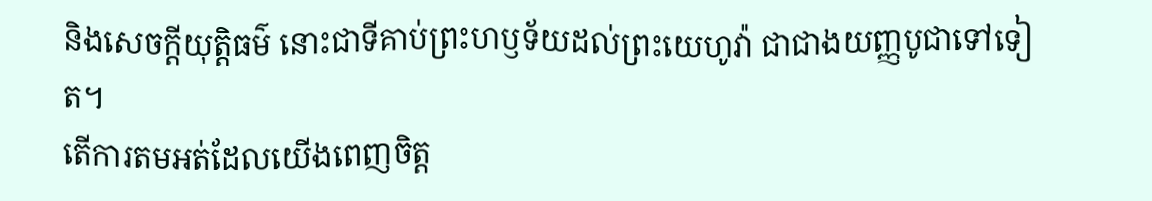និងសេចក្ដីយុត្តិធម៌ នោះជាទីគាប់ព្រះហឫទ័យដល់ព្រះយេហូវ៉ា ជាជាងយញ្ញបូជាទៅទៀត។
តើការតមអត់ដែលយើងពេញចិត្ត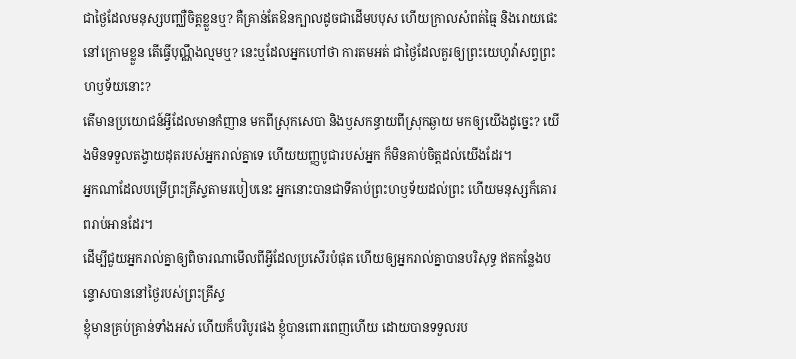ជាថ្ងៃដែលមនុស្សបញ្ឈឺចិត្តខ្លួនឬ? គឺគ្រាន់តែឱនក្បាលដូចជាដើមបបុស ហើយក្រាលសំពត់ធ្មៃ និងរោយផេះនៅក្រោមខ្លួន តើធ្វើបុណ្ណឹងល្មមឬ? នេះឬដែលអ្នកហៅថា ការតមអត់ ជាថ្ងៃដែលគួរឲ្យព្រះយេហូវ៉ាសព្វព្រះហឫទ័យនោះ?
តើមានប្រយោជន៍អ្វីដែលមានកំញាន មកពីស្រុកសេបា និងឫសកន្ធាយពីស្រុកឆ្ងាយ មកឲ្យយើងដូច្នេះ? យើងមិនទទួលតង្វាយដុតរបស់អ្នករាល់គ្នាទេ ហើយយញ្ញបូជារបស់អ្នក ក៏មិនគាប់ចិត្តដល់យើងដែរ។
អ្នកណាដែលបម្រើព្រះគ្រីស្ទតាមរបៀបនេះ អ្នកនោះបានជាទីគាប់ព្រះហឫទ័យដល់ព្រះ ហើយមនុស្សក៏គោរពរាប់អានដែរ។
ដើម្បីជួយអ្នករាល់គ្នាឲ្យពិចារណាមើលពីអ្វីដែលប្រសើរបំផុត ហើយឲ្យអ្នករាល់គ្នាបានបរិសុទ្ធ ឥតកន្លែងបន្ទោសបាននៅថ្ងៃរបស់ព្រះគ្រីស្ទ
ខ្ញុំមានគ្រប់គ្រាន់ទាំងអស់ ហើយក៏បរិបូរផង ខ្ញុំបានពោរពេញហើយ ដោយបានទទួលរប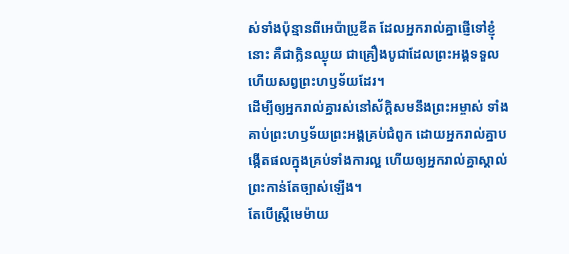ស់ទាំងប៉ុន្មានពីអេប៉ាប្រូឌីត ដែលអ្នករាល់គ្នាផ្ញើទៅខ្ញុំនោះ គឺជាក្លិនឈ្ងុយ ជាគ្រឿងបូជាដែលព្រះអង្គទទួល ហើយសព្វព្រះហឫទ័យដែរ។
ដើម្បីឲ្យអ្នករាល់គ្នារស់នៅស័ក្ដិសមនឹងព្រះអម្ចាស់ ទាំងគាប់ព្រះហឫទ័យព្រះអង្គគ្រប់ជំពូក ដោយអ្នករាល់គ្នាបង្កើតផលក្នុងគ្រប់ទាំងការល្អ ហើយឲ្យអ្នករាល់គ្នាស្គាល់ព្រះកាន់តែច្បាស់ឡើង។
តែបើស្ត្រីមេម៉ាយ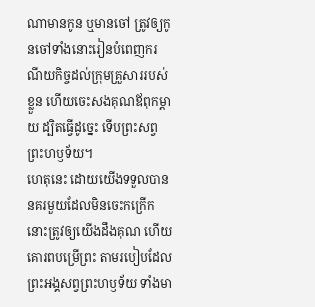ណាមានកូន ឬមានចៅ ត្រូវឲ្យកូនចៅទាំងនោះរៀនបំពេញករណីយកិច្ចដល់ក្រុមគ្រួសាររបស់ខ្លួន ហើយចេះសងគុណឪពុកម្តាយ ដ្បិតធ្វើដូច្នេះ ទើបព្រះសព្វព្រះហឫទ័យ។
ហេតុនេះ ដោយយើងទទួលបាននគរមួយដែលមិនចេះកក្រើក នោះត្រូវឲ្យយើងដឹងគុណ ហើយគោរពបម្រើព្រះ តាមរបៀបដែលព្រះអង្គសព្វព្រះហឫទ័យ ទាំងមា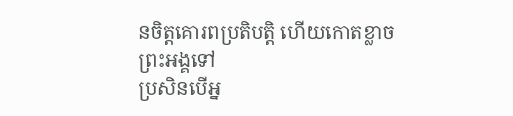នចិត្តគោរពប្រតិបត្តិ ហើយកោតខ្លាចព្រះអង្គទៅ
ប្រសិនបើអ្ន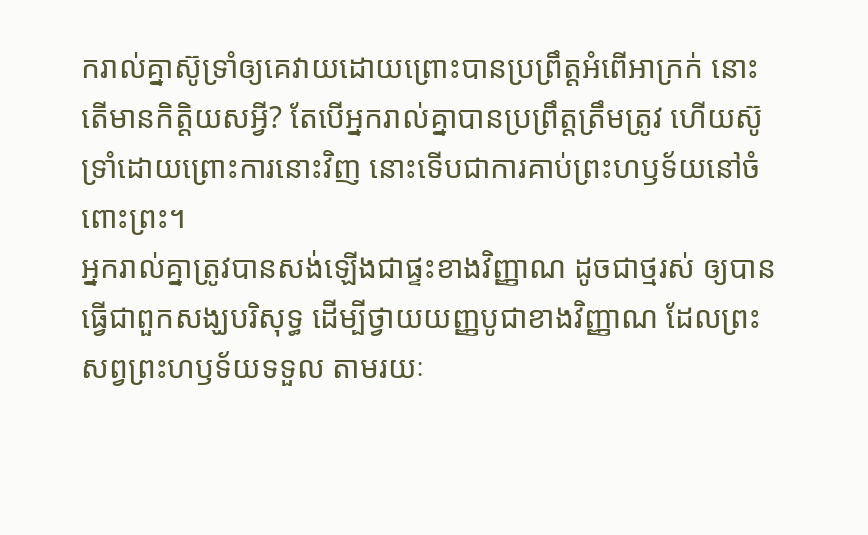ករាល់គ្នាស៊ូទ្រាំឲ្យគេវាយដោយព្រោះបានប្រព្រឹត្តអំពើអាក្រក់ នោះតើមានកិត្តិយសអ្វី? តែបើអ្នករាល់គ្នាបានប្រព្រឹត្តត្រឹមត្រូវ ហើយស៊ូទ្រាំដោយព្រោះការនោះវិញ នោះទើបជាការគាប់ព្រះហឫទ័យនៅចំពោះព្រះ។
អ្នករាល់គ្នាត្រូវបានសង់ឡើងជាផ្ទះខាងវិញ្ញាណ ដូចជាថ្មរស់ ឲ្យបានធ្វើជាពួកសង្ឃបរិសុទ្ធ ដើម្បីថ្វាយយញ្ញបូជាខាងវិញ្ញាណ ដែលព្រះសព្វព្រះហឫទ័យទទួល តាមរយៈ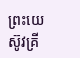ព្រះយេស៊ូវគ្រី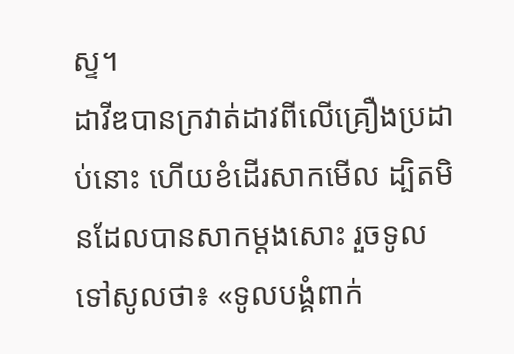ស្ទ។
ដាវីឌបានក្រវាត់ដាវពីលើគ្រឿងប្រដាប់នោះ ហើយខំដើរសាកមើល ដ្បិតមិនដែលបានសាកម្តងសោះ រួចទូលទៅសូលថា៖ «ទូលបង្គំពាក់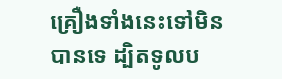គ្រឿងទាំងនេះទៅមិនបានទេ ដ្បិតទូលប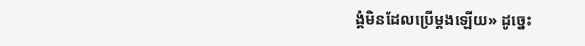ង្គំមិនដែលប្រើម្តងឡើយ» ដូច្នេះ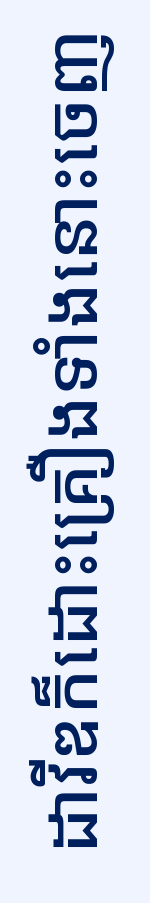ដាវីឌក៏ដោះគ្រឿងទាំងនោះចេញ